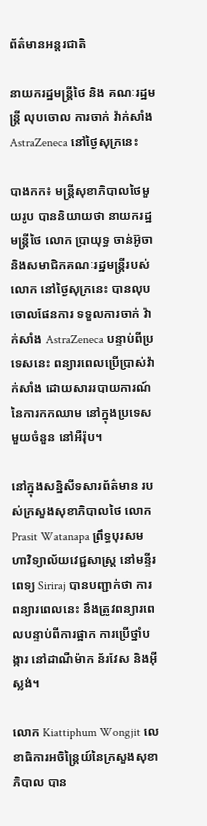ព័ត៌មានអន្តរជាតិ

នាយករដ្ឋមន្រ្តីថៃ និង គណៈរដ្ឋមន្រ្តី លុបចោល ការចាក់ វ៉ាក់សាំង AstraZeneca នៅថ្ងៃសុក្រនេះ

បាងកក៖ មន្ត្រីសុខាភិបាលថៃមួយរូប បាននិយាយថា នាយករដ្ឋមន្រ្តីថៃ លោក ប្រាយុទ្ធ ចាន់អ៊ូចា និងសមាជិកគណៈរដ្ឋមន្រ្តីរបស់លោក នៅថ្ងៃសុក្រនេះ បានលុបចោលផែនការ ទទួលការចាក់ វ៉ាក់សាំង AstraZeneca បន្ទាប់ពីប្រទេសនេះ ពន្យារពេលប្រើប្រាស់វ៉ាក់សាំង ដោយសាររបាយការណ៍ នៃការកកឈាម នៅក្នុងប្រទេសមួយចំនួន នៅអឺរ៉ុប។

នៅក្នុងសន្និសីទសារព័ត៌មាន របស់ក្រសួងសុខាភិបាលថៃ លោក Prasit Watanapa ព្រឹទ្ធបុរសមហាវិទ្យាល័យវេជ្ជសាស្ត្រ នៅមន្ទីរពេទ្យ Siriraj បានបញ្ជាក់ថា ការពន្យារពេលនេះ នឹងត្រូវពន្យារពេលបន្ទាប់ពីការផ្អាក ការប្រើថ្នាំបង្ការ នៅដាណឺម៉ាក ន័រវែស និងអ៊ីស្លង់។

លោក Kiattiphum Wongjit លេខាធិការអចិន្រៃ្តយ៍នៃក្រសួងសុខាភិបាល បាន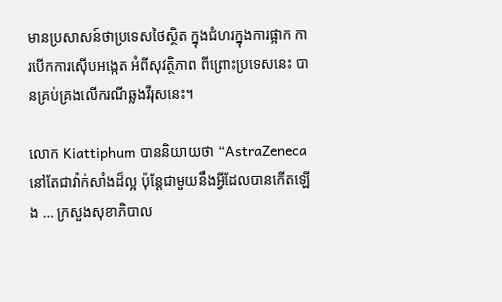មានប្រសាសន៍ថាប្រទេសថៃស្ថិត ក្នុងជំហរក្នុងការផ្អាក ការបើកការស៊ើបអង្កេត អំពីសុវត្ថិភាព ពីព្រោះប្រទេសនេះ បានគ្រប់គ្រងលើករណីឆ្លងវីរុសនេះ។

លោក Kiattiphum បាននិយាយថា “AstraZeneca នៅតែជាវ៉ាក់សាំងដ៏ល្អ ប៉ុន្តែជាមួយនឹងអ្វីដែលបានកើតឡើង … ក្រសួងសុខាភិបាល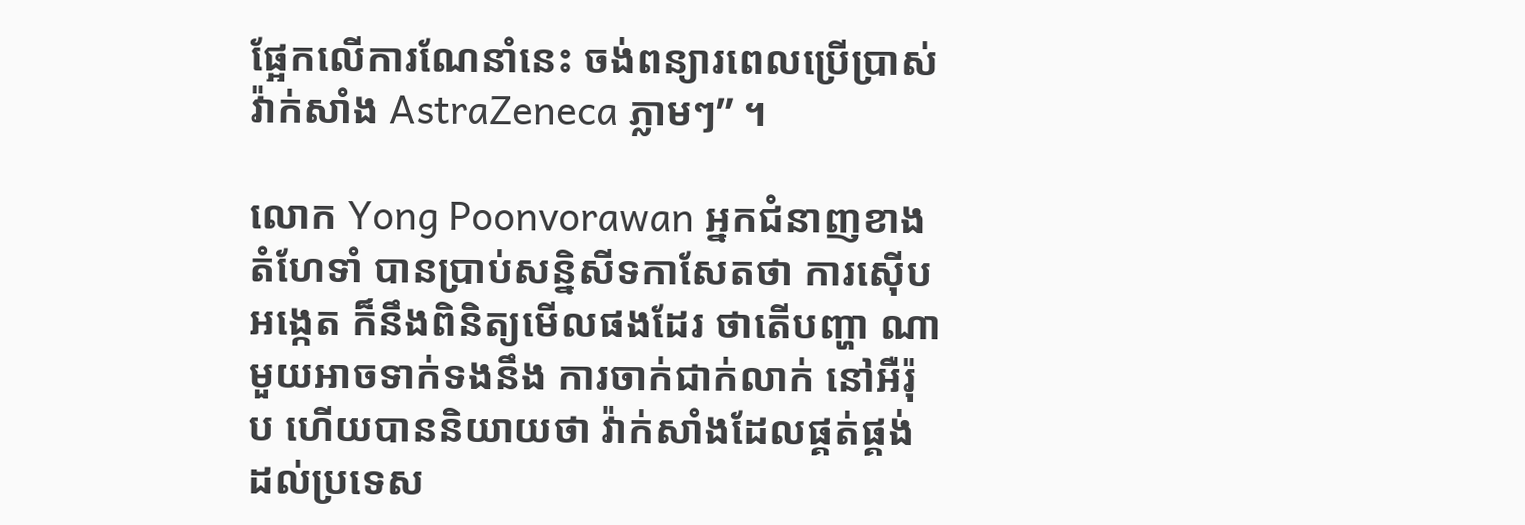ផ្អែកលើការណែនាំនេះ ចង់ពន្យារពេលប្រើប្រាស់ វ៉ាក់សាំង AstraZeneca ភ្លាមៗ” ។

លោក Yong Poonvorawan អ្នកជំនាញខាងតំហែទាំ បានប្រាប់សន្និសីទកាសែតថា ការស៊ើបអង្កេត ក៏នឹងពិនិត្យមើលផងដែរ ថាតើបញ្ហា ណាមួយអាចទាក់ទងនឹង ការចាក់ជាក់លាក់ នៅអឺរ៉ុប ហើយបាននិយាយថា វ៉ាក់សាំងដែលផ្គត់ផ្គង់ ដល់ប្រទេស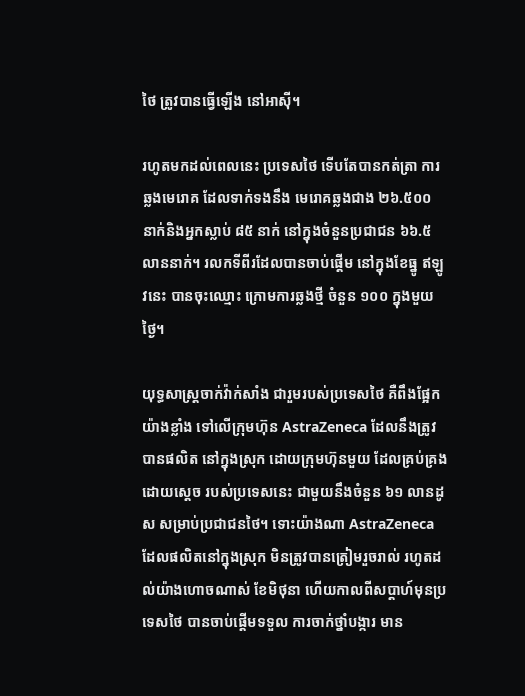ថៃ ត្រូវបានធ្វើឡើង នៅអាស៊ី។

រហូតមកដល់ពេលនេះ ប្រទេសថៃ ទើបតែបានកត់ត្រា ការឆ្លងមេរោគ ដែលទាក់ទងនឹង មេរោគឆ្លងជាង ២៦.៥០០ នាក់និងអ្នកស្លាប់ ៨៥ នាក់ នៅក្នុងចំនួនប្រជាជន ៦៦.៥ លាននាក់។ រលកទីពីរដែលបានចាប់ផ្តើម នៅក្នុងខែធ្នូ ឥឡូវនេះ បានចុះឈ្មោះ ក្រោមការឆ្លងថ្មី ចំនួន ១០០ ក្នុងមួយថ្ងៃ។

យុទ្ធសាស្ត្រចាក់វ៉ាក់សាំង ជារួមរបស់ប្រទេសថៃ គឺពឹងផ្អែកយ៉ាងខ្លាំង ទៅលើក្រុមហ៊ុន AstraZeneca ដែលនឹងត្រូវបានផលិត នៅក្នុងស្រុក ដោយក្រុមហ៊ុនមួយ ដែលគ្រប់គ្រង ដោយស្តេច របស់ប្រទេសនេះ ជាមួយនឹងចំនួន ៦១ លានដូស សម្រាប់ប្រជាជនថៃ។ ទោះយ៉ាងណា AstraZeneca ដែលផលិតនៅក្នុងស្រុក មិនត្រូវបានត្រៀមរួចរាល់ រហូតដល់យ៉ាងហោចណាស់ ខែមិថុនា ហើយកាលពីសប្តាហ៍មុនប្រទេសថៃ បានចាប់ផ្តើមទទួល ការចាក់ថ្នាំបង្ការ មាន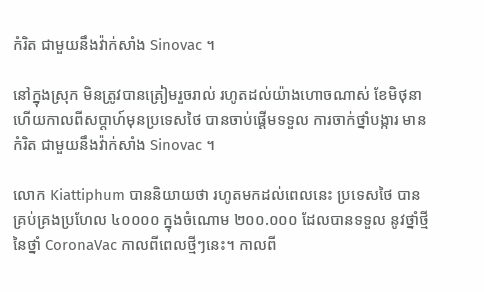កំរិត ជាមួយនឹងវ៉ាក់សាំង Sinovac ។

នៅក្នុងស្រុក មិនត្រូវបានត្រៀមរួចរាល់ រហូតដល់យ៉ាងហោចណាស់ ខែមិថុនា ហើយកាលពីសប្តាហ៍មុនប្រទេសថៃ បានចាប់ផ្តើមទទួល ការចាក់ថ្នាំបង្ការ មានកំរិត ជាមួយនឹងវ៉ាក់សាំង Sinovac ។

លោក Kiattiphum បាននិយាយថា រហូតមកដល់ពេលនេះ ប្រទេសថៃ បានគ្រប់គ្រងប្រហែល ៤០០០០ ក្នុងចំណោម ២០០.០០០ ដែលបានទទួល នូវថ្នាំថ្មីនៃថ្នាំ CoronaVac កាលពីពេលថ្មីៗនេះ។ កាលពី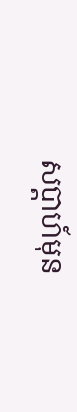សប្តាហ៍មុន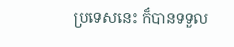ប្រទេសនេះ ក៏បានទទួល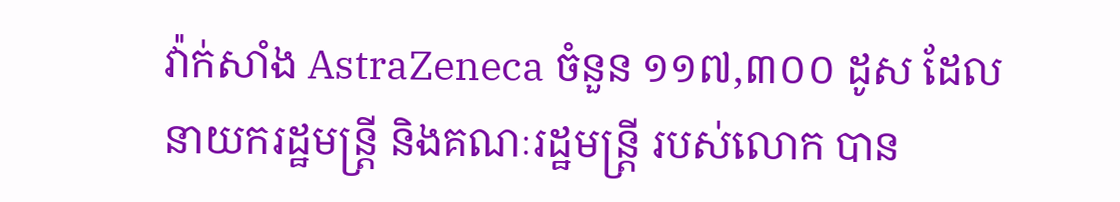វ៉ាក់សាំង AstraZeneca ចំនួន ១១៧,៣០០ ដូស ដែលនាយករដ្ឋមន្រ្តី និងគណៈរដ្ឋមន្រ្តី របស់លោក បាន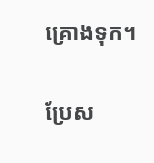គ្រោងទុក។

ប្រែស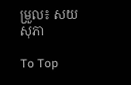ម្រួល៖ សយ សុភា

To Top